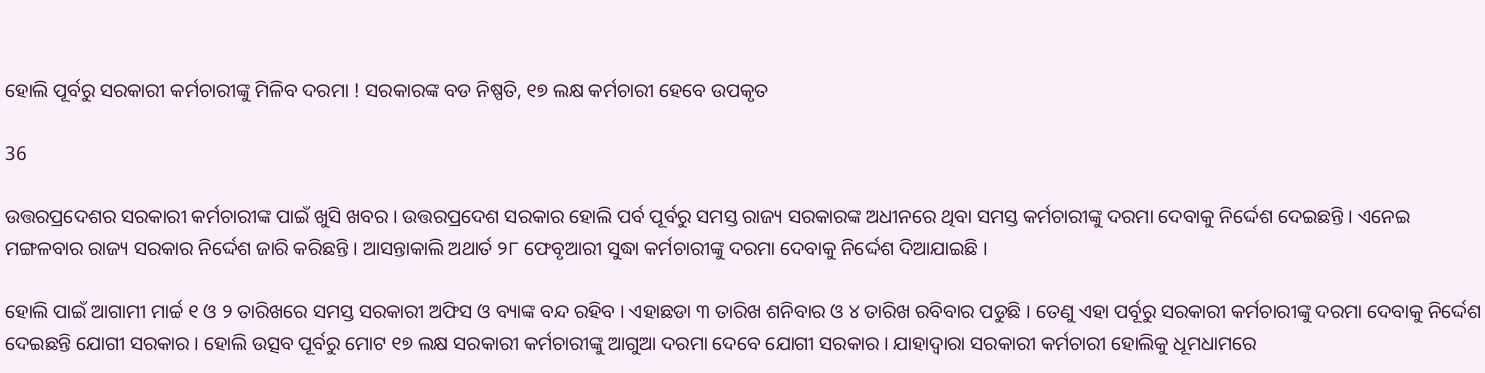ହୋଲି ପୂର୍ବରୁ ସରକାରୀ କର୍ମଚାରୀଙ୍କୁ ମିଳିବ ଦରମା ! ସରକାରଙ୍କ ବଡ ନିଷ୍ପତି, ୧୭ ଲକ୍ଷ କର୍ମଚାରୀ ହେବେ ଉପକୃତ

36

ଉତ୍ତରପ୍ରଦେଶର ସରକାରୀ କର୍ମଚାରୀଙ୍କ ପାଇଁ ଖୁସି ଖବର । ଉତ୍ତରପ୍ରଦେଶ ସରକାର ହୋଲି ପର୍ବ ପୂର୍ବରୁ ସମସ୍ତ ରାଜ୍ୟ ସରକାରଙ୍କ ଅଧୀନରେ ଥିବା ସମସ୍ତ କର୍ମଚାରୀଙ୍କୁ ଦରମା ଦେବାକୁ ନିର୍ଦ୍ଦେଶ ଦେଇଛନ୍ତି । ଏନେଇ ମଙ୍ଗଳବାର ରାଜ୍ୟ ସରକାର ନିର୍ଦ୍ଦେଶ ଜାରି କରିଛନ୍ତି । ଆସନ୍ତାକାଲି ଅଥାର୍ତ ୨୮ ଫେବୃଆରୀ ସୁଦ୍ଧା କର୍ମଚାରୀଙ୍କୁ ଦରମା ଦେବାକୁ ନିର୍ଦ୍ଦେଶ ଦିଆଯାଇଛି ।

ହୋଲି ପାଇଁ ଆଗାମୀ ମାର୍ଚ୍ଚ ୧ ଓ ୨ ତାରିଖରେ ସମସ୍ତ ସରକାରୀ ଅଫିସ ଓ ବ୍ୟାଙ୍କ ବନ୍ଦ ରହିବ । ଏହାଛଡା ୩ ତାରିଖ ଶନିବାର ଓ ୪ ତାରିଖ ରବିବାର ପଡୁଛି । ତେଣୁ ଏହା ପର୍ବୂରୁ ସରକାରୀ କର୍ମଚାରୀଙ୍କୁ ଦରମା ଦେବାକୁ ନିର୍ଦ୍ଦେଶ ଦେଇଛନ୍ତି ଯୋଗୀ ସରକାର । ହୋଲି ଉତ୍ସବ ପୂର୍ବରୁ ମୋଟ ୧୭ ଲକ୍ଷ ସରକାରୀ କର୍ମଚାରୀଙ୍କୁ ଆଗୁଆ ଦରମା ଦେବେ ଯୋଗୀ ସରକାର । ଯାହାଦ୍ୱାରା ସରକାରୀ କର୍ମଚାରୀ ହୋଲିକୁ ଧୂମଧାମରେ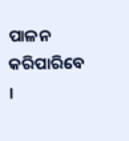ପାଳନ କରିପାରିବେ ।